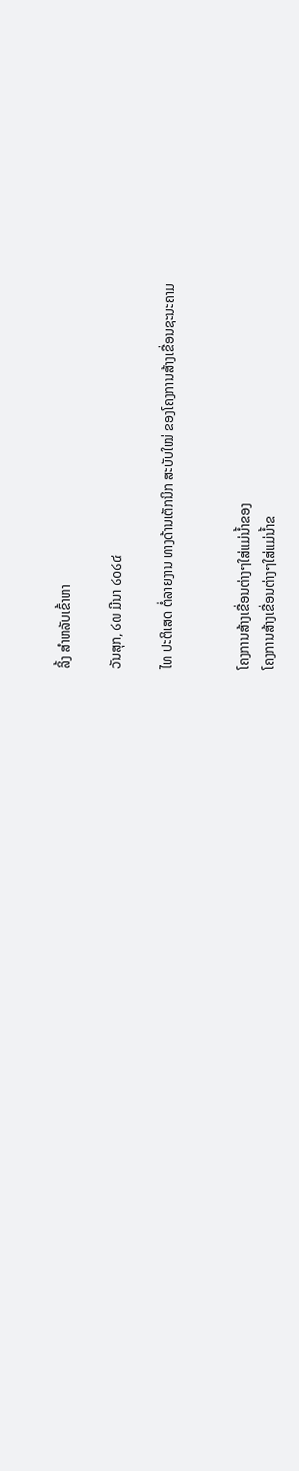ລິ້ງ ສຳຫລັບເຂົ້າຫາ

ວັນສຸກ, ໒໙ ມີນາ ໒໐໒໔

ໄທ ປະຕິເສດ ຕໍ່ລາຍງານ ທາງດ້ານເຕັກນິກ ສະບັບໃໝ່ ຂອງໂຄງການສ້າງເຂື່ອນຊະນະຄາມ


ໂຄງການສ້າງເຂື່ອນຕ່າງໆໃສ່ແມ່ນ້ຳຂອງ
ໂຄງການສ້າງເຂື່ອນຕ່າງໆໃສ່ແມ່ນ້ຳຂ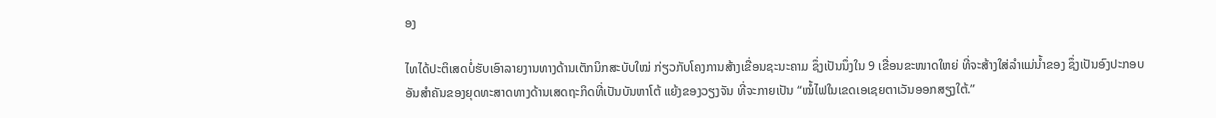ອງ

ໄທໄດ້ປະຕິເສດບໍ່ຮັບເອົາລາຍງານທາງດ້ານເຕັກນິກສະບັບໃໝ່ ກ່ຽວກັບໂຄງການສ້າງເຂື່ອນຊະນະຄາມ ຊຶ່ງເປັນນຶ່ງໃນ 9 ເຂື່ອນຂະໜາດໃຫຍ່ ທີ່ຈະສ້າງໃສ່ລຳແມ່ນ້ຳຂອງ ຊຶ່ງເປັນອົງປະກອບອັນສຳຄັນຂອງຍຸດທະສາດທາງດ້ານເສດຖະກິດທີ່ເປັນບັນຫາໂຕ້ ແຍ້ງຂອງວຽງຈັນ ທີ່ຈະກາຍເປັນ “ໝໍ້ໄຟໃນເຂດເອເຊຍຕາເວັນອອກສຽງໃຕ້.”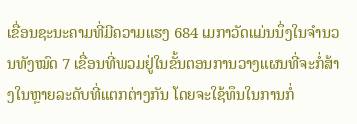ເຂື່ອນຊະນະຄາມທີ່ມີຄວາມແຮງ 684 ເມກາວັດແມ່ນນຶ່ງໃນຈຳນວນທັງໝົດ 7 ເຂື່ອນທີ່ພວມຢູ່ໃນຂັ້ນຕອນການວາງແຜນທີ່ຈະກໍ່ສ້າງໃນຫຼາຍລະດັບທີ່ແຕກຕ່າງກັນ ໂດຍຈະໃຊ້ທຶນໃນການກໍ່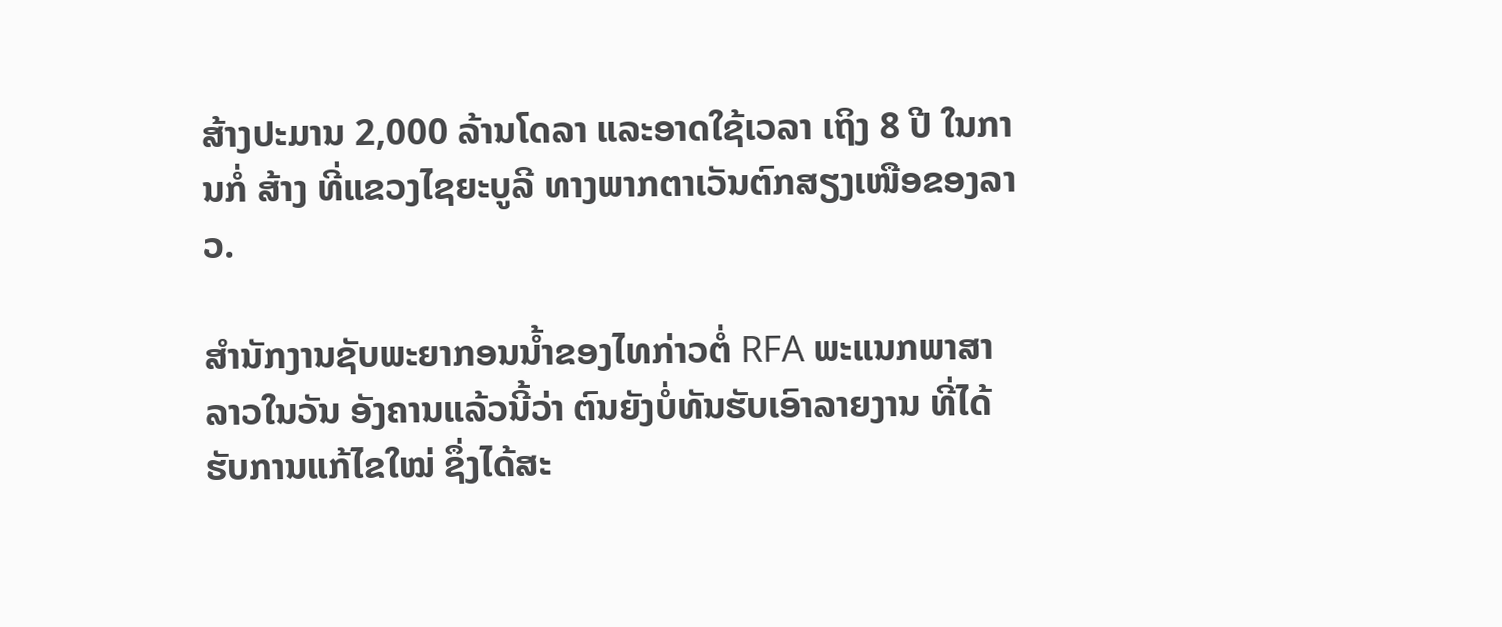ສ້າງປະມານ 2,000 ລ້ານໂດລາ ແລະອາດໃຊ້ເວລາ ເຖິງ 8 ປີ ໃນການກໍ່ ສ້າງ ທີ່ແຂວງໄຊຍະບູລີ ທາງພາກຕາເວັນຕົກສຽງເໜືອຂອງລາວ.

ສຳນັກງານຊັບພະຍາກອນນ້ຳຂອງໄທກ່າວຕໍ່ RFA ພະແນກພາສາລາວໃນວັນ ອັງຄານແລ້ວນີ້ວ່າ ຕົນຍັງບໍ່ທັນຮັບເອົາລາຍງານ ທີ່ໄດ້ຮັບການແກ້ໄຂໃໝ່ ຊຶ່ງໄດ້ສະ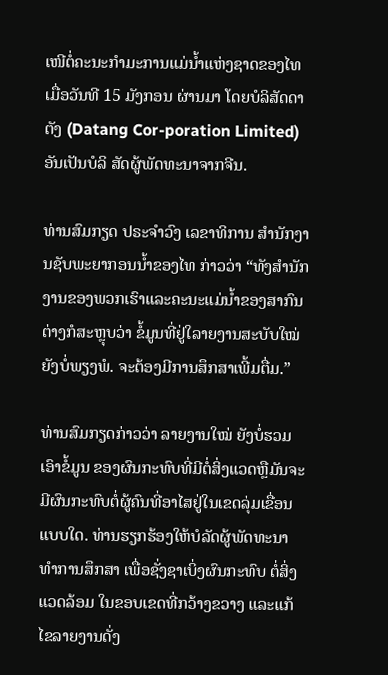ເໜີຕໍ່ຄະນະກຳມະການແມ່ນ້ຳແຫ່ງຊາດຂອງໄທ ເມື່ອວັນທີ 15 ມັງກອນ ຜ່ານມາ ໂດຍບໍລິສັດດາຕັງ (Datang Cor-poration Limited) ອັນເປັນບໍລິ ສັດຜູ້ພັດທະນາຈາກຈີນ.

ທ່ານສົມກຽດ ປຣະຈຳວົງ ເລຂາທິການ ສຳນັກງານຊັບພະຍາກອນນ້ຳຂອງໄທ ກ່າວວ່າ “ທັງສຳນັກງານຂອງພວກເຮົາແລະຄະນະແມ່ນ້ຳຂອງສາກົນຕ່າງກໍສະຫຼຸບວ່າ ຂໍ້ມູນທີ່ຢູ່ໃລາຍງານສະບັບໃໝ່ຍັງບໍ່ພຽງພໍ. ຈະຕ້ອງມີການສຶກສາເພີ້ມຕື່ມ.”

ທ່ານສົມກຽດກ່າວວ່າ ລາຍງານໃໝ່ ຍັງບໍ່ຮວມເອົາຂໍ້ມູນ ຂອງຜົນກະທົບທີ່ມີຕໍ່ສິ່ງແວດຫຼືມັນຈະມີຜົນກະທົບຕໍ່ຜູ້ຄົນທີ່ອາໄສຢູ່ໃນເຂດລຸ່ມເຂື່ອນແບບໃດ. ທ່ານຮຽກຮ້ອງໃຫ້ບໍລັດຜູ້ພັດທະນາ ທຳການສຶກສາ ເພື່ອຊັ່ງຊາເບິ່ງຜົນກະທົບ ຕໍ່ສິ່ງແວດລ້ອມ ໃນຂອບເຂດທີ່ກວ້າງຂວາງ ແລະແກ້ໄຂລາຍງານດັ່ງ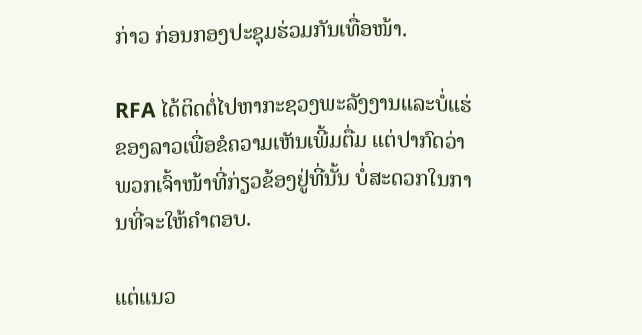ກ່າວ ກ່ອນກອງປະຊຸມຮ່ວມກັນເທື່ອໜ້າ.

RFA ໄດ້ຕິດຕໍ່ໄປຫາກະຊວງພະລັງງານແລະບໍ່ແຮ່ຂອງລາວເພື່ອຂໍຄວາມເຫັນເພີ້ມຕື່ມ ແຕ່ປາກົດວ່າ ພວກເຈົ້າໜ້າທີ່ກ່ຽວຂ້ອງຢູ່ທີ່ນັ້ນ ບໍ່ສະດວກໃນການທີ່ຈະໃຫ້ຄຳຕອບ.

ແຕ່ແນວ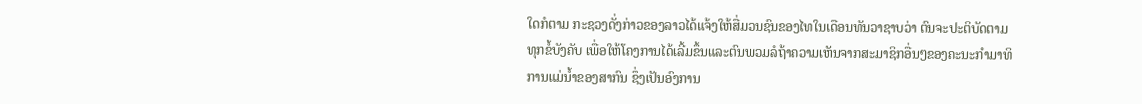ໃດກໍຕາມ ກະຊວງດັ່ງກ່າວຂອງລາວໄດ້ແຈ້ງໃຫ້ສື່ມວນຊົນຂອງໄທໃນເດືອນທັນວາຊາບວ່າ ຕົນຈະປະຕິບັດຕາມ ທຸກຂໍ້ບັງຄັບ ເພື່ອໃຫ້ໂຄງການໄດ້ເລີ້ມຂຶ້ນແລະຕົນພວມລໍຖ້າຄວາມເຫັນຈາກສະມາຊິກອື່ນໆຂອງຄະນະກຳມາທິການແມ່ນ້ຳຂອງສາກົນ ຊຶ່ງເປັນອົງການ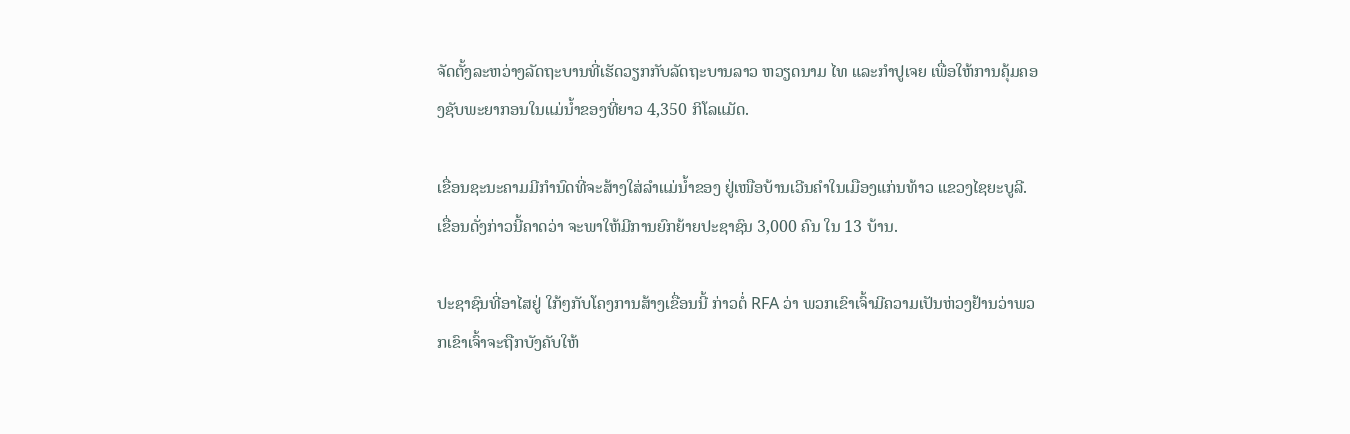ຈັດຕັ້ງລະຫວ່າງລັດຖະບານທີ່ເຮັດວຽກກັບລັດຖະບານລາວ ຫວຽດນາມ ໄທ ແລະກຳປູເຈຍ ເພື່ອໃຫ້ການຄຸ້ມຄອງຊັບພະຍາກອນໃນແມ່ນ້ຳຂອງທີ່ຍາວ 4,350 ກິໂລແມັດ.

ເຂື່ອນຊະນະຄາມມີກຳນົດທີ່ຈະສ້າງໃສ່ລຳແມ່ນ້ຳຂອງ ຢູ່ເໜືອບ້ານເວີນຄຳໃນເມືອງແກ່ນທ້າວ ແຂວງໄຊຍະບູລີ. ເຂື່ອນດັ່ງກ່າວນີ້ຄາດວ່າ ຈະພາໃຫ້ມີການຍົກຍ້າຍປະຊາຊົນ 3,000 ຄົນ ໃນ 13 ບ້ານ.

ປະຊາຊົນທີ່ອາໄສຢູ່ ໃກ້ໆກັບໂຄງການສ້າງເຂື່ອນນີ້ ກ່າວຕໍ່ RFA ວ່າ ພວກເຂົາເຈົ້າມີຄວາມເປັນຫ່ວງຢ້ານວ່າພວກເຂົາເຈົ້າຈະຖືກບັງຄັບໃຫ້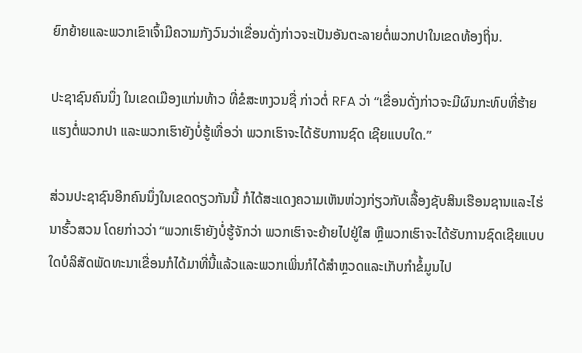ຍົກຍ້າຍແລະພວກເຂົາເຈົ້າມີຄວາມກັງວົນວ່າເຂື່ອນດັ່ງກ່າວຈະເປັນອັນຕະລາຍຕໍ່ພວກປາໃນເຂດທ້ອງຖິ່ນ.

ປະຊາຊົນຄົນນຶ່ງ ໃນເຂດເມືອງແກ່ນທ້າວ ທີ່ຂໍສະຫງວນຊື່ ກ່າວຕໍ່ RFA ວ່າ “ເຂື່ອນດັ່ງກ່າວຈະມີຜົນກະທົບທີ່ຮ້າຍແຮງຕໍ່ພວກປາ ແລະພວກເຮົາຍັງບໍ່ຮູ້ເທື່ອວ່າ ພວກເຮົາຈະໄດ້ຮັບການຊົດ ເຊີຍແບບໃດ.”

ສ່ວນປະຊາຊົນອີກຄົນນຶ່ງໃນເຂດດຽວກັນນີ້ ກໍໄດ້ສະແດງຄວາມເຫັນຫ່ວງກ່ຽວກັບເລື້ອງຊັບສິນເຮືອນຊານແລະໄຮ່ນາຮົ້ວສວນ ໂດຍກ່າວວ່າ “ພວກເຮົາຍັງບໍ່ຮູ້ຈັກວ່າ ພວກເຮົາຈະຍ້າຍໄປຢູ່ໃສ ຫຼືພວກເຮົາຈະໄດ້ຮັບການຊົດເຊີຍແບບໃດບໍລິສັດພັດທະນາເຂື່ອນກໍໄດ້ມາທີ່ນີ້ແລ້ວແລະພວກເພິ່ນກໍໄດ້ສຳຫຼວດແລະເກັບກຳຂໍ້ມູນໄປ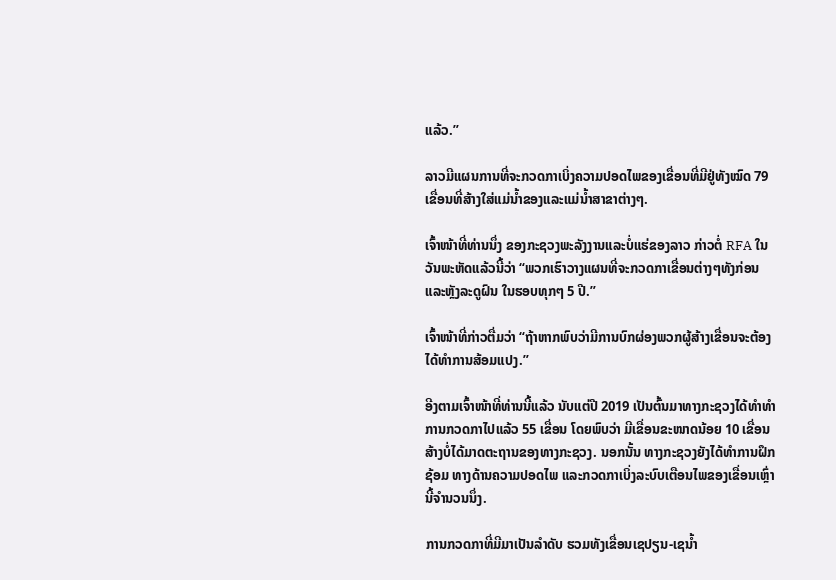ແລ້ວ.”

ລາວມີແຜນການທີ່ຈະກວດກາເບິ່ງຄວາມປອດໄພຂອງເຂື່ອນທີ່ມີຢູ່ທັງໝົດ 79 ເຂື່ອນທີ່ສ້າງໃສ່ແມ່ນ້ຳຂອງແລະແມ່ນ້ຳສາຂາຕ່າງໆ.

ເຈົ້າໜ້າທີ່ທ່ານນຶ່ງ ຂອງກະຊວງພະລັງງານແລະບໍ່ແຮ່ຂອງລາວ ກ່າວຕໍ່ RFA ໃນວັນພະຫັດແລ້ວນີ້ວ່າ “ພວກເຮົາວາງແຜນທີ່ຈະກວດກາເຂື່ອນຕ່າງໆທັງກ່ອນແລະຫຼັງລະດູຝົນ ໃນຮອບທຸກໆ 5 ປີ.”

ເຈົ້າໜ້າທີ່ກ່າວຕື່ມວ່າ “ຖ້າຫາກພົບວ່າມີການບົກຜ່ອງພວກຜູ້ສ້າງເຂື່ອນຈະຕ້ອງໄດ້ທຳການສ້ອມແປງ.”

ອີງຕາມເຈົ້າໜ້າທີ່ທ່ານນີ້ແລ້ວ ນັບແຕ່ປີ 2019 ເປັນຕົ້ນມາທາງກະຊວງໄດ້ທຳທຳການກວດກາໄປແລ້ວ 55 ເຂື່ອນ ໂດຍພົບວ່າ ມີເຂື່ອນຂະໜາດນ້ອຍ 10 ເຂື່ອນ ສ້າງບໍ່ໄດ້ມາດຕະຖານຂອງທາງກະຊວງ. ນອກນັ້ນ ທາງກະຊວງຍັງໄດ້ທຳການຝຶກຊ້ອມ ທາງດ້ານຄວາມປອດໄພ ແລະກວດກາເບິ່ງລະບົບເຕືອນໄພຂອງເຂື່ອນເຫຼົ່ານີ້ຈຳນວນນຶ່ງ.

ການກວດກາທີ່ມີມາເປັນລຳດັບ ຮວມທັງເຂື່ອນເຊປຽນ-ເຊນ້ຳ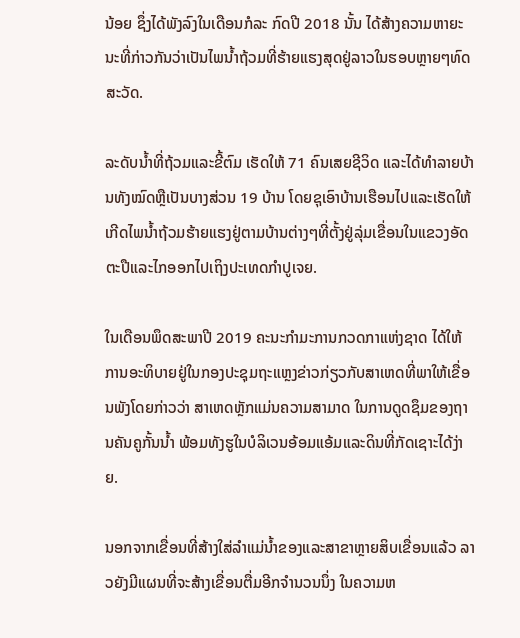ນ້ອຍ ຊຶ່ງໄດ້ພັງລົງໃນເດືອນກໍລະ ກົດປີ 2018 ນັ້ນ ໄດ້ສ້າງຄວາມຫາຍະນະທີ່ກ່າວກັນວ່າເປັນໄພນ້ຳຖ້ວມທີ່ຮ້າຍແຮງສຸດຢູ່ລາວໃນຮອບຫຼາຍໆທົດສະວັດ.

ລະດັບນ້ຳທີ່ຖ້ວມແລະຂີ້ຕົມ ເຮັດໃຫ້ 71 ຄົນເສຍຊີວິດ ແລະໄດ້ທຳລາຍບ້ານທັງໝົດຫຼືເປັນບາງສ່ວນ 19 ບ້ານ ໂດຍຊຸເອົາບ້ານເຮືອນໄປແລະເຮັດໃຫ້ເກີດໄພນ້ຳຖ້ວມຮ້າຍແຮງຢູ່ຕາມບ້ານຕ່າງໆທີ່ຕັ້ງຢູ່ລຸ່ມເຂື່ອນໃນແຂວງອັດຕະປືແລະໄກອອກໄປເຖິງປະເທດກຳປູເຈຍ.

ໃນເດືອນພຶດສະພາປີ 2019 ຄະນະກໍາມະການກວດກາແຫ່ງຊາດ ໄດ້ໃຫ້ການອະທິບາຍຢູ່ໃນກອງປະຊຸມຖະແຫຼງຂ່າວກ່ຽວກັບສາເຫດທີ່ພາໃຫ້ເຂື່ອນພັງໂດຍກ່າວວ່າ ສາເຫດຫຼັກແມ່ນຄວາມສາມາດ ໃນການດູດຊຶມຂອງຖານຄັນຄູກັ້ນນ້ຳ ພ້ອມທັງຮູໃນບໍລິເວນອ້ອມແອ້ມແລະດິນທີ່ກັດເຊາະໄດ້ງ່າຍ.

ນອກຈາກເຂື່ອນທີ່ສ້າງໃສ່ລຳແມ່ນ້ຳຂອງແລະສາຂາຫຼາຍສິບເຂື່ອນແລ້ວ ລາວຍັງມີແຜນທີ່ຈະສ້າງເຂື່ອນຕື່ມອີກຈຳນວນນຶ່ງ ໃນຄວາມຫ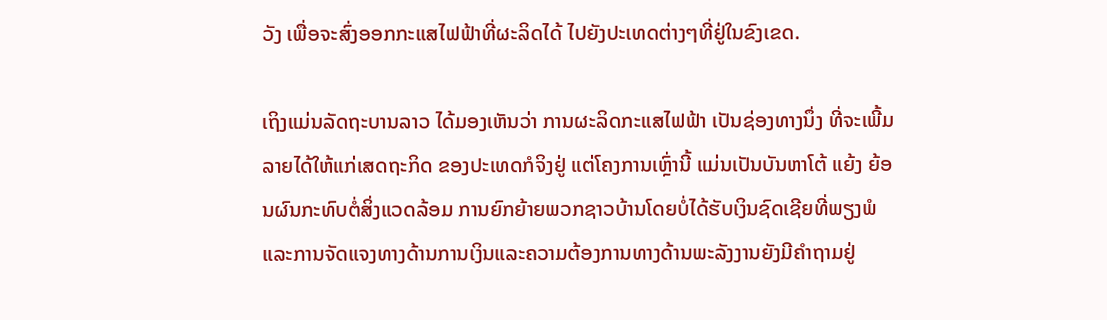ວັງ ເພື່ອຈະສົ່ງອອກກະແສໄຟຟ້າທີ່ຜະລິດໄດ້ ໄປຍັງປະເທດຕ່າງໆທີ່ຢູ່ໃນຂົງເຂດ.

ເຖິງແມ່ນລັດຖະບານລາວ ໄດ້ມອງເຫັນວ່າ ການຜະລິດກະແສໄຟຟ້າ ເປັນຊ່ອງທາງນຶ່ງ ທີ່ຈະເພີ້ມລາຍໄດ້ໃຫ້ແກ່ເສດຖະກິດ ຂອງປະເທດກໍຈິງຢູ່ ແຕ່ໂຄງການເຫຼົ່ານີ້ ແມ່ນເປັນບັນຫາໂຕ້ ແຍ້ງ ຍ້ອນຜົນກະທົບຕໍ່ສິ່ງແວດລ້ອມ ການຍົກຍ້າຍພວກຊາວບ້ານໂດຍບໍ່ໄດ້ຮັບເງິນຊົດເຊີຍທີ່ພຽງພໍ ແລະການຈັດແຈງທາງດ້ານການເງິນແລະຄວາມຕ້ອງການທາງດ້ານພະລັງງານຍັງມີຄຳຖາມຢູ່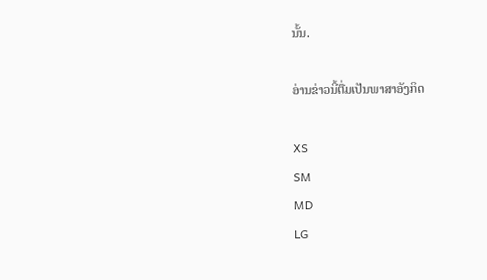ນັ້ນ.

ອ່ານຂ່າວນີ້ຕື່ມເປັນພາສາອັງກິດ

XS
SM
MD
LG